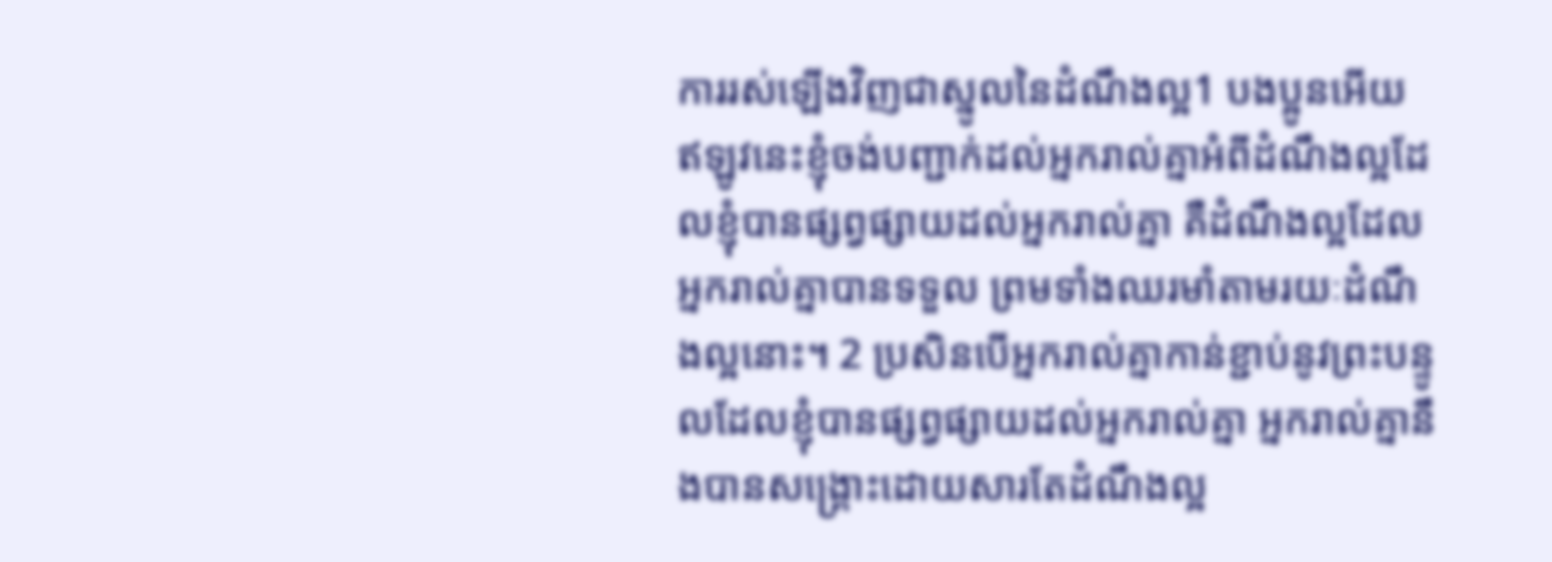ការរស់ឡើងវិញជាស្នូលនៃដំណឹងល្អ1 បងប្អូនអើយ ឥឡូវនេះខ្ញុំចង់បញ្ជាក់ដល់អ្នករាល់គ្នាអំពីដំណឹងល្អដែលខ្ញុំបានផ្សព្វផ្សាយដល់អ្នករាល់គ្នា គឺដំណឹងល្អដែលអ្នករាល់គ្នាបានទទួល ព្រមទាំងឈរមាំតាមរយៈដំណឹងល្អនោះ។ 2 ប្រសិនបើអ្នករាល់គ្នាកាន់ខ្ជាប់នូវព្រះបន្ទូលដែលខ្ញុំបានផ្សព្វផ្សាយដល់អ្នករាល់គ្នា អ្នករាល់គ្នានឹងបានសង្គ្រោះដោយសារតែដំណឹងល្អ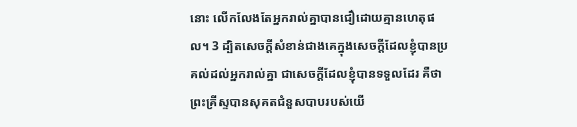នោះ លើកលែងតែអ្នករាល់គ្នាបានជឿដោយគ្មានហេតុផល។ 3 ដ្បិតសេចក្ដីសំខាន់ជាងគេក្នុងសេចក្ដីដែលខ្ញុំបានប្រគល់ដល់អ្នករាល់គ្នា ជាសេចក្ដីដែលខ្ញុំបានទទួលដែរ គឺថា ព្រះគ្រីស្ទបានសុគតជំនួសបាបរបស់យើ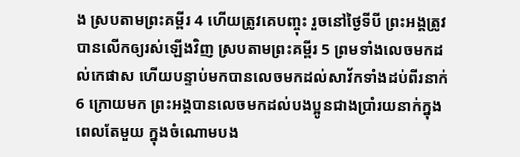ង ស្របតាមព្រះគម្ពីរ 4 ហើយត្រូវគេបញ្ចុះ រួចនៅថ្ងៃទីបី ព្រះអង្គត្រូវបានលើកឲ្យរស់ឡើងវិញ ស្របតាមព្រះគម្ពីរ 5 ព្រមទាំងលេចមកដល់កេផាស ហើយបន្ទាប់មកបានលេចមកដល់សាវ័កទាំងដប់ពីរនាក់ 6 ក្រោយមក ព្រះអង្គបានលេចមកដល់បងប្អូនជាងប្រាំរយនាក់ក្នុងពេលតែមួយ ក្នុងចំណោមបង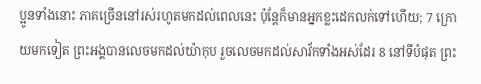ប្អូនទាំងនោះ ភាគច្រើននៅរស់រហូតមកដល់ពេលនេះ ប៉ុន្តែក៏មានអ្នកខ្លះដេកលក់ទៅហើយ; 7 ក្រោយមកទៀត ព្រះអង្គបានលេចមកដល់យ៉ាកុប រួចលេចមកដល់សាវ័កទាំងអស់ដែរ 8 នៅទីបំផុត ព្រះ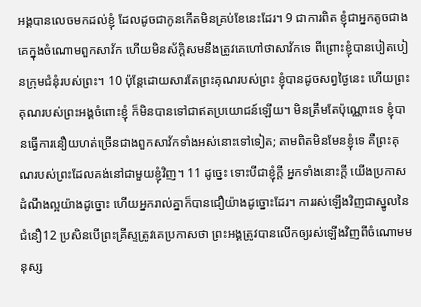អង្គបានលេចមកដល់ខ្ញុំ ដែលដូចជាកូនកើតមិនគ្រប់ខែនេះដែរ។ 9 ជាការពិត ខ្ញុំជាអ្នកតូចជាងគេក្នុងចំណោមពួកសាវ័ក ហើយមិនស័ក្ដិសមនឹងត្រូវគេហៅថាសាវ័កទេ ពីព្រោះខ្ញុំបានបៀតបៀនក្រុមជំនុំរបស់ព្រះ។ 10 ប៉ុន្តែដោយសារតែព្រះគុណរបស់ព្រះ ខ្ញុំបានដូចសព្វថ្ងៃនេះ ហើយព្រះគុណរបស់ព្រះអង្គចំពោះខ្ញុំ ក៏មិនបានទៅជាឥតប្រយោជន៍ឡើយ។ មិនត្រឹមតែប៉ុណ្ណោះទេ ខ្ញុំបានធ្វើការនឿយហត់ច្រើនជាងពួកសាវ័កទាំងអស់នោះទៅទៀត; តាមពិតមិនមែនខ្ញុំទេ គឺព្រះគុណរបស់ព្រះដែលគង់នៅជាមួយខ្ញុំវិញ។ 11 ដូច្នេះ ទោះបីជាខ្ញុំក្ដី អ្នកទាំងនោះក្ដី យើងប្រកាសដំណឹងល្អយ៉ាងដូច្នោះ ហើយអ្នករាល់គ្នាក៏បានជឿយ៉ាងដូច្នោះដែរ។ ការរស់ឡើងវិញជាស្នូលនៃជំនឿ12 ប្រសិនបើព្រះគ្រីស្ទត្រូវគេប្រកាសថា ព្រះអង្គត្រូវបានលើកឲ្យរស់ឡើងវិញពីចំណោមមនុស្ស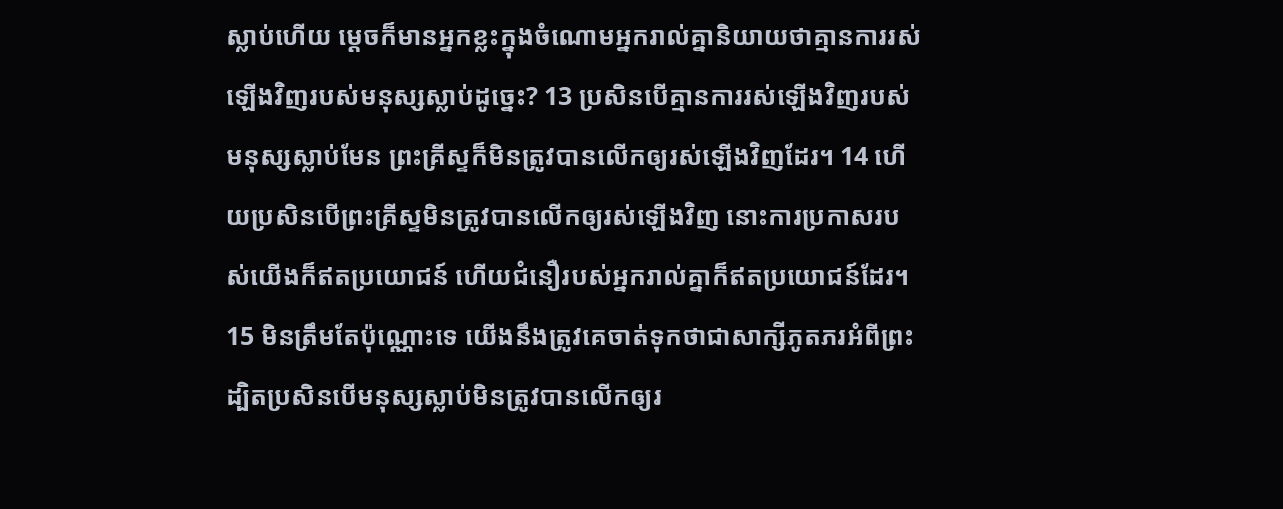ស្លាប់ហើយ ម្ដេចក៏មានអ្នកខ្លះក្នុងចំណោមអ្នករាល់គ្នានិយាយថាគ្មានការរស់ឡើងវិញរបស់មនុស្សស្លាប់ដូច្នេះ? 13 ប្រសិនបើគ្មានការរស់ឡើងវិញរបស់មនុស្សស្លាប់មែន ព្រះគ្រីស្ទក៏មិនត្រូវបានលើកឲ្យរស់ឡើងវិញដែរ។ 14 ហើយប្រសិនបើព្រះគ្រីស្ទមិនត្រូវបានលើកឲ្យរស់ឡើងវិញ នោះការប្រកាសរបស់យើងក៏ឥតប្រយោជន៍ ហើយជំនឿរបស់អ្នករាល់គ្នាក៏ឥតប្រយោជន៍ដែរ។ 15 មិនត្រឹមតែប៉ុណ្ណោះទេ យើងនឹងត្រូវគេចាត់ទុកថាជាសាក្សីភូតភរអំពីព្រះ ដ្បិតប្រសិនបើមនុស្សស្លាប់មិនត្រូវបានលើកឲ្យរ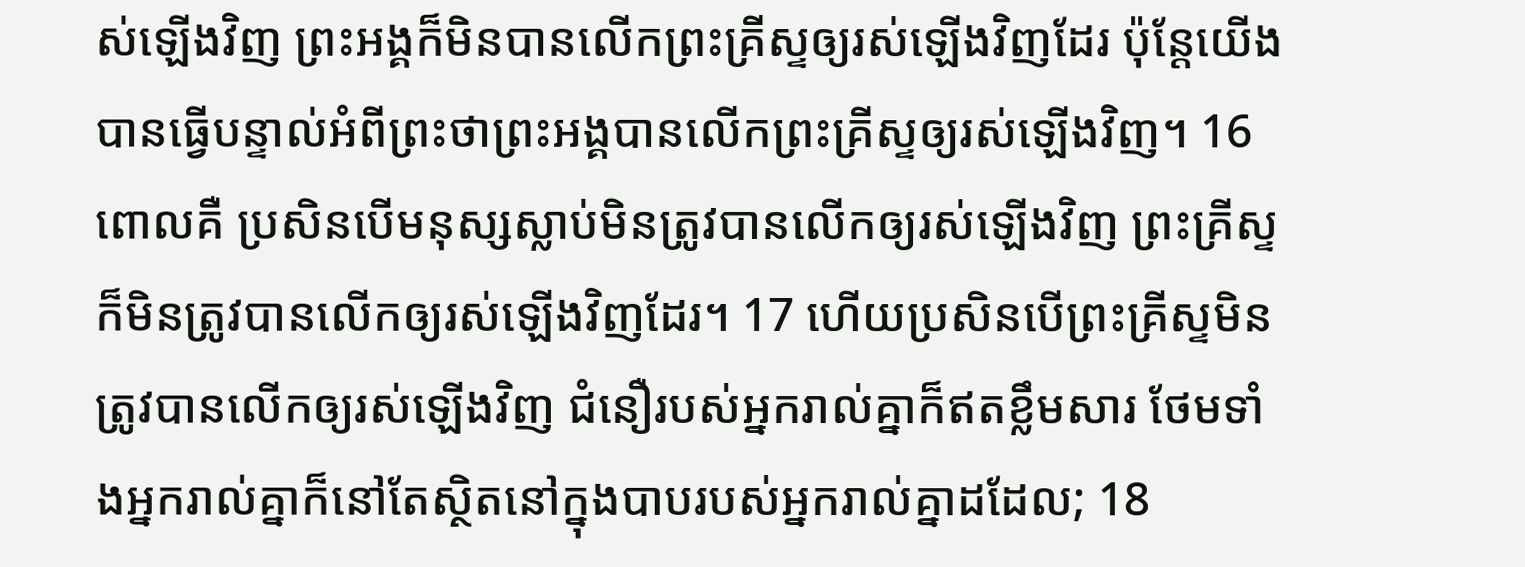ស់ឡើងវិញ ព្រះអង្គក៏មិនបានលើកព្រះគ្រីស្ទឲ្យរស់ឡើងវិញដែរ ប៉ុន្តែយើងបានធ្វើបន្ទាល់អំពីព្រះថាព្រះអង្គបានលើកព្រះគ្រីស្ទឲ្យរស់ឡើងវិញ។ 16 ពោលគឺ ប្រសិនបើមនុស្សស្លាប់មិនត្រូវបានលើកឲ្យរស់ឡើងវិញ ព្រះគ្រីស្ទក៏មិនត្រូវបានលើកឲ្យរស់ឡើងវិញដែរ។ 17 ហើយប្រសិនបើព្រះគ្រីស្ទមិនត្រូវបានលើកឲ្យរស់ឡើងវិញ ជំនឿរបស់អ្នករាល់គ្នាក៏ឥតខ្លឹមសារ ថែមទាំងអ្នករាល់គ្នាក៏នៅតែស្ថិតនៅក្នុងបាបរបស់អ្នករាល់គ្នាដដែល; 18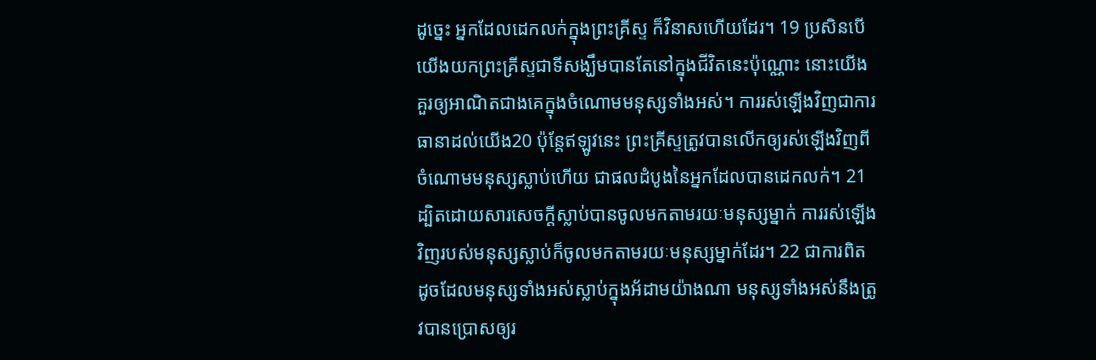ដូច្នេះ អ្នកដែលដេកលក់ក្នុងព្រះគ្រីស្ទ ក៏វិនាសហើយដែរ។ 19 ប្រសិនបើយើងយកព្រះគ្រីស្ទជាទីសង្ឃឹមបានតែនៅក្នុងជីវិតនេះប៉ុណ្ណោះ នោះយើងគួរឲ្យអាណិតជាងគេក្នុងចំណោមមនុស្សទាំងអស់។ ការរស់ឡើងវិញជាការធានាដល់យើង20 ប៉ុន្តែឥឡូវនេះ ព្រះគ្រីស្ទត្រូវបានលើកឲ្យរស់ឡើងវិញពីចំណោមមនុស្សស្លាប់ហើយ ជាផលដំបូងនៃអ្នកដែលបានដេកលក់។ 21 ដ្បិតដោយសារសេចក្ដីស្លាប់បានចូលមកតាមរយៈមនុស្សម្នាក់ ការរស់ឡើងវិញរបស់មនុស្សស្លាប់ក៏ចូលមកតាមរយៈមនុស្សម្នាក់ដែរ។ 22 ជាការពិត ដូចដែលមនុស្សទាំងអស់ស្លាប់ក្នុងអ័ដាមយ៉ាងណា មនុស្សទាំងអស់នឹងត្រូវបានប្រោសឲ្យរ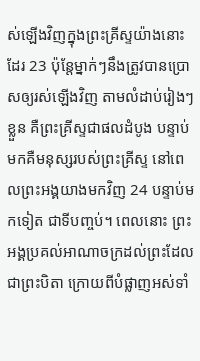ស់ឡើងវិញក្នុងព្រះគ្រីស្ទយ៉ាងនោះដែរ 23 ប៉ុន្តែម្នាក់ៗនឹងត្រូវបានប្រោសឲ្យរស់ឡើងវិញ តាមលំដាប់រៀងៗខ្លួន គឺព្រះគ្រីស្ទជាផលដំបូង បន្ទាប់មកគឺមនុស្សរបស់ព្រះគ្រីស្ទ នៅពេលព្រះអង្គយាងមកវិញ 24 បន្ទាប់មកទៀត ជាទីបញ្ចប់។ ពេលនោះ ព្រះអង្គប្រគល់អាណាចក្រដល់ព្រះដែលជាព្រះបិតា ក្រោយពីបំផ្លាញអស់ទាំ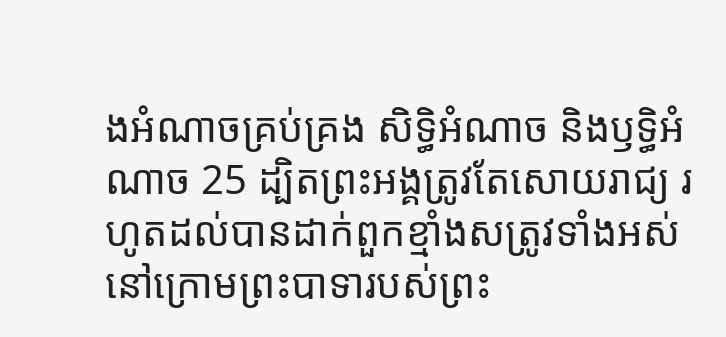ងអំណាចគ្រប់គ្រង សិទ្ធិអំណាច និងឫទ្ធិអំណាច 25 ដ្បិតព្រះអង្គត្រូវតែសោយរាជ្យ រហូតដល់បានដាក់ពួកខ្មាំងសត្រូវទាំងអស់នៅក្រោមព្រះបាទារបស់ព្រះ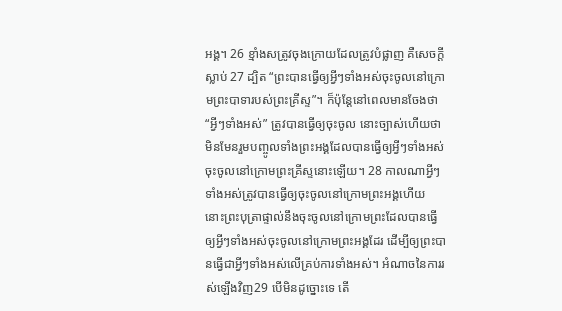អង្គ។ 26 ខ្មាំងសត្រូវចុងក្រោយដែលត្រូវបំផ្លាញ គឺសេចក្ដីស្លាប់ 27 ដ្បិត “ព្រះបានធ្វើឲ្យអ្វីៗទាំងអស់ចុះចូលនៅក្រោមព្រះបាទារបស់ព្រះគ្រីស្ទ”។ ក៏ប៉ុន្តែនៅពេលមានចែងថា “អ្វីៗទាំងអស់” ត្រូវបានធ្វើឲ្យចុះចូល នោះច្បាស់ហើយថា មិនមែនរួមបញ្ចូលទាំងព្រះអង្គដែលបានធ្វើឲ្យអ្វីៗទាំងអស់ចុះចូលនៅក្រោមព្រះគ្រីស្ទនោះឡើយ។ 28 កាលណាអ្វីៗទាំងអស់ត្រូវបានធ្វើឲ្យចុះចូលនៅក្រោមព្រះអង្គហើយ នោះព្រះបុត្រាផ្ទាល់នឹងចុះចូលនៅក្រោមព្រះដែលបានធ្វើឲ្យអ្វីៗទាំងអស់ចុះចូលនៅក្រោមព្រះអង្គដែរ ដើម្បីឲ្យព្រះបានធ្វើជាអ្វីៗទាំងអស់លើគ្រប់ការទាំងអស់។ អំណាចនៃការរស់ឡើងវិញ29 បើមិនដូច្នោះទេ តើ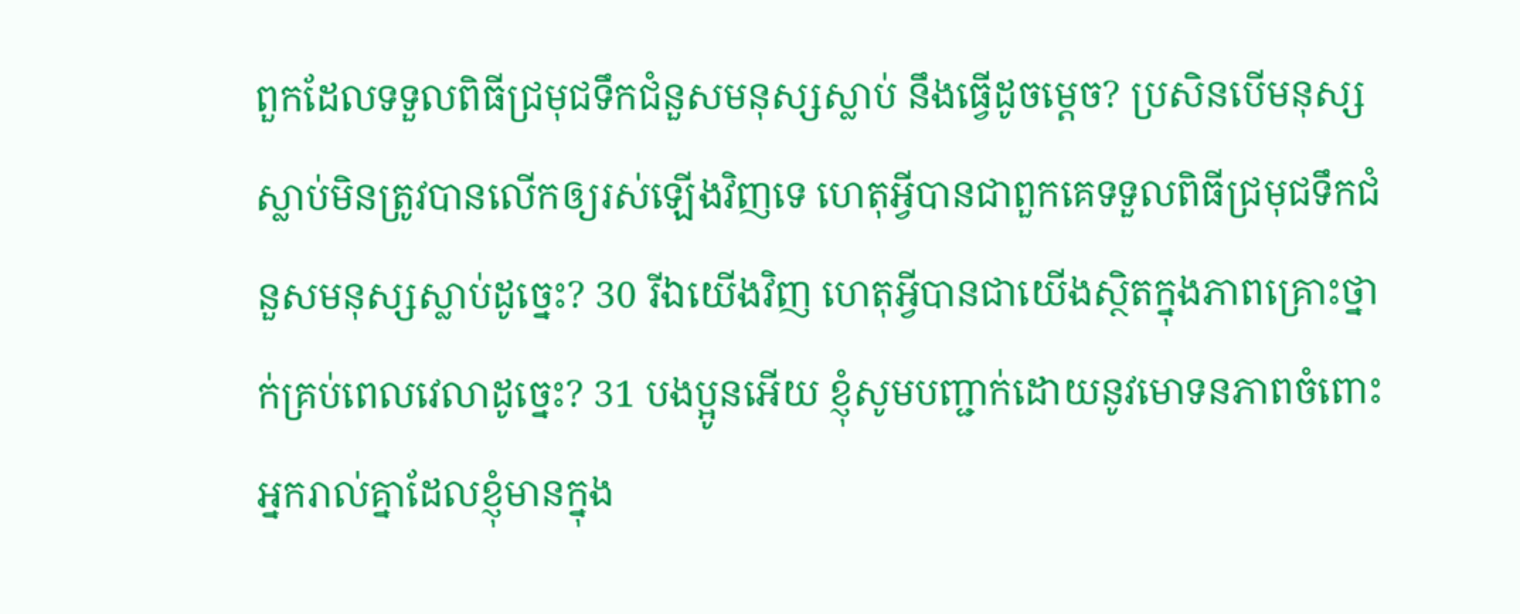ពួកដែលទទួលពិធីជ្រមុជទឹកជំនួសមនុស្សស្លាប់ នឹងធ្វើដូចម្ដេច? ប្រសិនបើមនុស្សស្លាប់មិនត្រូវបានលើកឲ្យរស់ឡើងវិញទេ ហេតុអ្វីបានជាពួកគេទទួលពិធីជ្រមុជទឹកជំនួសមនុស្សស្លាប់ដូច្នេះ? 30 រីឯយើងវិញ ហេតុអ្វីបានជាយើងស្ថិតក្នុងភាពគ្រោះថ្នាក់គ្រប់ពេលវេលាដូច្នេះ? 31 បងប្អូនអើយ ខ្ញុំសូមបញ្ជាក់ដោយនូវមោទនភាពចំពោះអ្នករាល់គ្នាដែលខ្ញុំមានក្នុង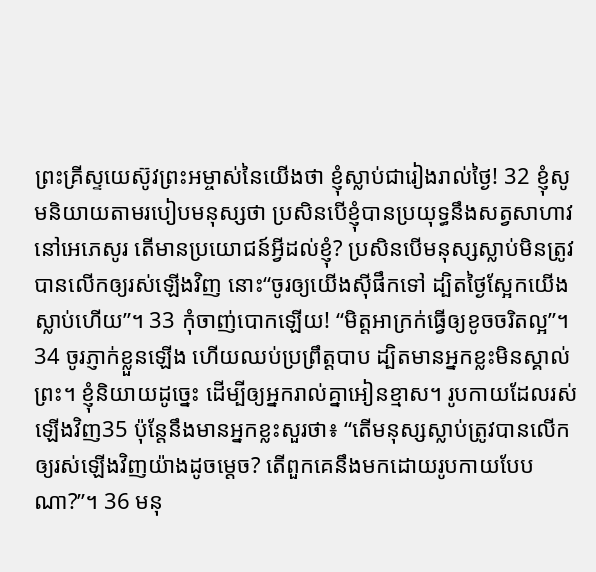ព្រះគ្រីស្ទយេស៊ូវព្រះអម្ចាស់នៃយើងថា ខ្ញុំស្លាប់ជារៀងរាល់ថ្ងៃ! 32 ខ្ញុំសូមនិយាយតាមរបៀបមនុស្សថា ប្រសិនបើខ្ញុំបានប្រយុទ្ធនឹងសត្វសាហាវនៅអេភេសូរ តើមានប្រយោជន៍អ្វីដល់ខ្ញុំ? ប្រសិនបើមនុស្សស្លាប់មិនត្រូវបានលើកឲ្យរស់ឡើងវិញ នោះ“ចូរឲ្យយើងស៊ីផឹកទៅ ដ្បិតថ្ងៃស្អែកយើងស្លាប់ហើយ”។ 33 កុំចាញ់បោកឡើយ! “មិត្តអាក្រក់ធ្វើឲ្យខូចចរិតល្អ”។ 34 ចូរភ្ញាក់ខ្លួនឡើង ហើយឈប់ប្រព្រឹត្តបាប ដ្បិតមានអ្នកខ្លះមិនស្គាល់ព្រះ។ ខ្ញុំនិយាយដូច្នេះ ដើម្បីឲ្យអ្នករាល់គ្នាអៀនខ្មាស។ រូបកាយដែលរស់ឡើងវិញ35 ប៉ុន្តែនឹងមានអ្នកខ្លះសួរថា៖ “តើមនុស្សស្លាប់ត្រូវបានលើកឲ្យរស់ឡើងវិញយ៉ាងដូចម្ដេច? តើពួកគេនឹងមកដោយរូបកាយបែបណា?”។ 36 មនុ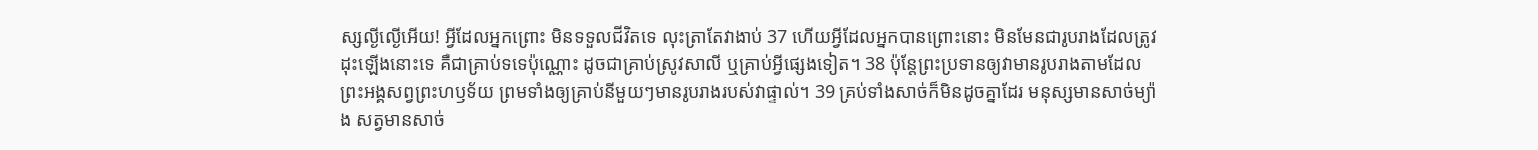ស្សល្ងីល្ងើអើយ! អ្វីដែលអ្នកព្រោះ មិនទទួលជីវិតទេ លុះត្រាតែវាងាប់ 37 ហើយអ្វីដែលអ្នកបានព្រោះនោះ មិនមែនជារូបរាងដែលត្រូវដុះឡើងនោះទេ គឺជាគ្រាប់ទទេប៉ុណ្ណោះ ដូចជាគ្រាប់ស្រូវសាលី ឬគ្រាប់អ្វីផ្សេងទៀត។ 38 ប៉ុន្តែព្រះប្រទានឲ្យវាមានរូបរាងតាមដែលព្រះអង្គសព្វព្រះហឫទ័យ ព្រមទាំងឲ្យគ្រាប់នីមួយៗមានរូបរាងរបស់វាផ្ទាល់។ 39 គ្រប់ទាំងសាច់ក៏មិនដូចគ្នាដែរ មនុស្សមានសាច់ម្យ៉ាង សត្វមានសាច់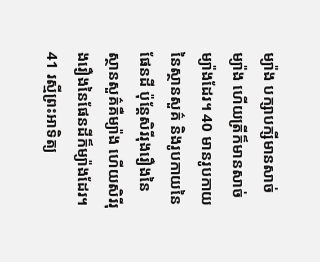ម្យ៉ាង បក្សាបក្សីមានសាច់ម្យ៉ាង ហើយត្រីក៏មានសាច់ម្យ៉ាងដែរ។ 40 មានរូបកាយនៃស្ថានសួគ៌ និងរូបកាយនៃផែនដី ប៉ុន្តែសិរីរុងរឿងនៃស្ថានសួគ៌គឺម្យ៉ាង ហើយសិរីរុងរឿងនៃផែនដីក៏ម្យ៉ាងដែរ។ 41 រស្មីព្រះអាទិត្យ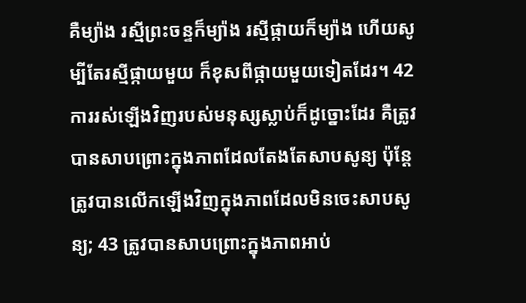គឺម្យ៉ាង រស្មីព្រះចន្ទក៏ម្យ៉ាង រស្មីផ្កាយក៏ម្យ៉ាង ហើយសូម្បីតែរស្មីផ្កាយមួយ ក៏ខុសពីផ្កាយមួយទៀតដែរ។ 42 ការរស់ឡើងវិញរបស់មនុស្សស្លាប់ក៏ដូច្នោះដែរ គឺត្រូវបានសាបព្រោះក្នុងភាពដែលតែងតែសាបសូន្យ ប៉ុន្តែត្រូវបានលើកឡើងវិញក្នុងភាពដែលមិនចេះសាបសូន្យ; 43 ត្រូវបានសាបព្រោះក្នុងភាពអាប់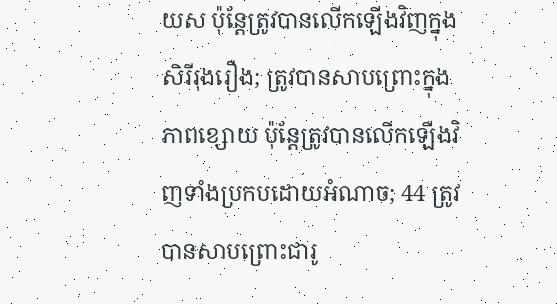យស ប៉ុន្តែត្រូវបានលើកឡើងវិញក្នុងសិរីរុងរឿង; ត្រូវបានសាបព្រោះក្នុងភាពខ្សោយ ប៉ុន្តែត្រូវបានលើកឡើងវិញទាំងប្រកបដោយអំណាច; 44 ត្រូវបានសាបព្រោះជារូ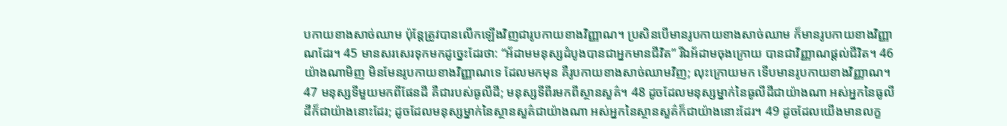បកាយខាងសាច់ឈាម ប៉ុន្តែត្រូវបានលើកឡើងវិញជារូបកាយខាងវិញ្ញាណ។ ប្រសិនបើមានរូបកាយខាងសាច់ឈាម ក៏មានរូបកាយខាងវិញ្ញាណដែរ។ 45 មានសរសេរទុកមកដូច្នេះដែរថា: “អ័ដាមមនុស្សដំបូងបានជាអ្នកមានជីវិត” រីឯអ័ដាមចុងក្រោយ បានជាវិញ្ញាណផ្ដល់ជីវិត។ 46 យ៉ាងណាមិញ មិនមែនរូបកាយខាងវិញ្ញាណទេ ដែលមកមុន គឺរូបកាយខាងសាច់ឈាមវិញ; លុះក្រោយមក ទើបមានរូបកាយខាងវិញ្ញាណ។ 47 មនុស្សទីមួយមកពីផែនដី គឺជារបស់ធូលីដី; មនុស្សទីពីរមកពីស្ថានសួគ៌។ 48 ដូចដែលមនុស្សម្នាក់នៃធូលីដីជាយ៉ាងណា អស់អ្នកនៃធូលីដីក៏ជាយ៉ាងនោះដែរ; ដូចដែលមនុស្សម្នាក់នៃស្ថានសួគ៌ជាយ៉ាងណា អស់អ្នកនៃស្ថានសួគ៌ក៏ជាយ៉ាងនោះដែរ។ 49 ដូចដែលយើងមានលក្ខ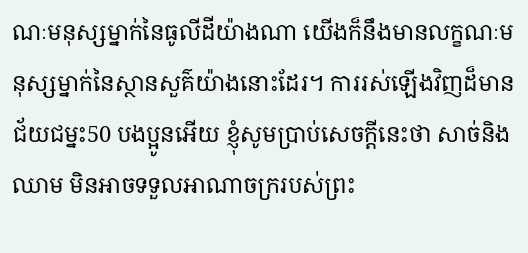ណៈមនុស្សម្នាក់នៃធូលីដីយ៉ាងណា យើងក៏នឹងមានលក្ខណៈមនុស្សម្នាក់នៃស្ថានសួគ៌យ៉ាងនោះដែរ។ ការរស់ឡើងវិញដ៏មានជ័យជម្នះ50 បងប្អូនអើយ ខ្ញុំសូមប្រាប់សេចក្ដីនេះថា សាច់និងឈាម មិនអាចទទួលអាណាចក្ររបស់ព្រះ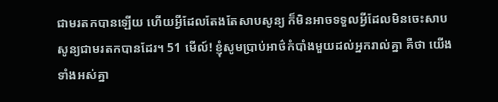ជាមរតកបានឡើយ ហើយអ្វីដែលតែងតែសាបសូន្យ ក៏មិនអាចទទួលអ្វីដែលមិនចេះសាបសូន្យជាមរតកបានដែរ។ 51 មើល៍! ខ្ញុំសូមប្រាប់អាថ៌កំបាំងមួយដល់អ្នករាល់គ្នា គឺថា យើងទាំងអស់គ្នា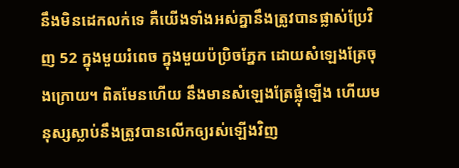នឹងមិនដេកលក់ទេ គឺយើងទាំងអស់គ្នានឹងត្រូវបានផ្លាស់ប្រែវិញ 52 ក្នុងមួយរំពេច ក្នុងមួយប៉ប្រិចភ្នែក ដោយសំឡេងត្រែចុងក្រោយ។ ពិតមែនហើយ នឹងមានសំឡេងត្រែផ្លុំឡើង ហើយមនុស្សស្លាប់នឹងត្រូវបានលើកឲ្យរស់ឡើងវិញ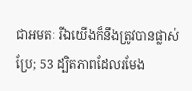ជាអមតៈ រីឯយើងក៏នឹងត្រូវបានផ្លាស់ប្រែ; 53 ដ្បិតភាពដែលរមែង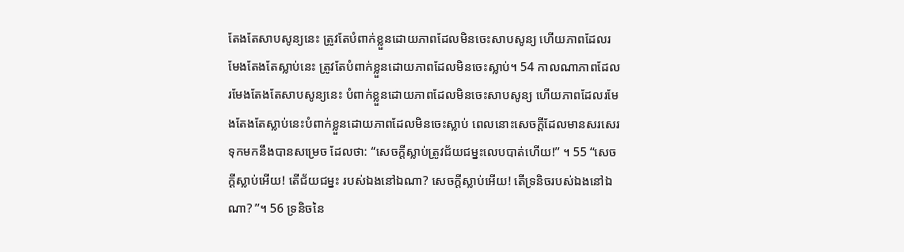តែងតែសាបសូន្យនេះ ត្រូវតែបំពាក់ខ្លួនដោយភាពដែលមិនចេះសាបសូន្យ ហើយភាពដែលរមែងតែងតែស្លាប់នេះ ត្រូវតែបំពាក់ខ្លួនដោយភាពដែលមិនចេះស្លាប់។ 54 កាលណាភាពដែលរមែងតែងតែសាបសូន្យនេះ បំពាក់ខ្លួនដោយភាពដែលមិនចេះសាបសូន្យ ហើយភាពដែលរមែងតែងតែស្លាប់នេះបំពាក់ខ្លួនដោយភាពដែលមិនចេះស្លាប់ ពេលនោះសេចក្ដីដែលមានសរសេរទុកមកនឹងបានសម្រេច ដែលថា: “សេចក្ដីស្លាប់ត្រូវជ័យជម្នះលេបបាត់ហើយ!” ។ 55 “សេចក្ដីស្លាប់អើយ! តើជ័យជម្នះ របស់ឯងនៅឯណា? សេចក្ដីស្លាប់អើយ! តើទ្រនិចរបស់ឯងនៅឯណា? ”។ 56 ទ្រនិចនៃ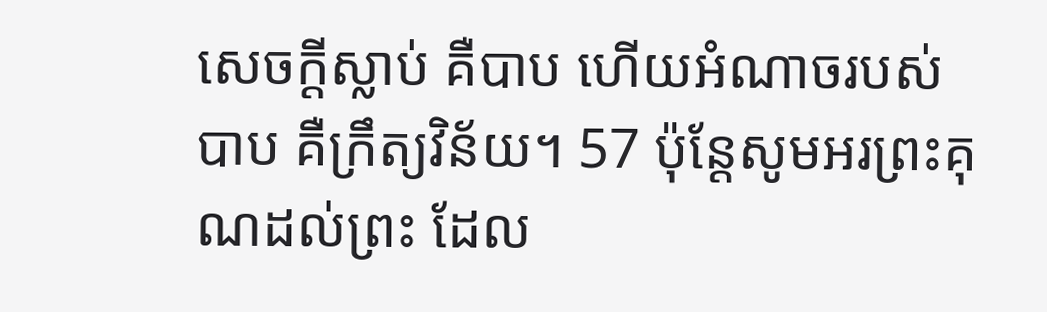សេចក្ដីស្លាប់ គឺបាប ហើយអំណាចរបស់បាប គឺក្រឹត្យវិន័យ។ 57 ប៉ុន្តែសូមអរព្រះគុណដល់ព្រះ ដែល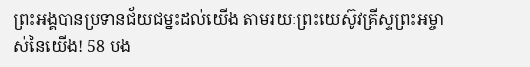ព្រះអង្គបានប្រទានជ័យជម្នះដល់យើង តាមរយៈព្រះយេស៊ូវគ្រីស្ទព្រះអម្ចាស់នៃយើង! 58 បង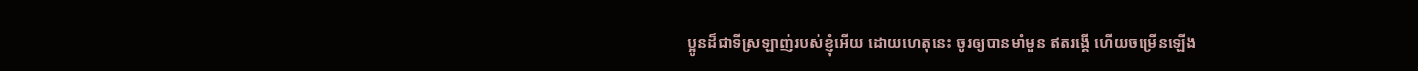ប្អូនដ៏ជាទីស្រឡាញ់របស់ខ្ញុំអើយ ដោយហេតុនេះ ចូរឲ្យបានមាំមួន ឥតរង្គើ ហើយចម្រើនឡើង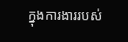ក្នុងការងាររបស់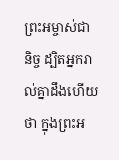ព្រះអម្ចាស់ជានិច្ច ដ្បិតអ្នករាល់គ្នាដឹងហើយថា ក្នុងព្រះអ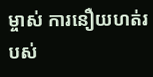ម្ចាស់ ការនឿយហត់របស់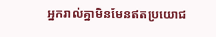អ្នករាល់គ្នាមិនមែនឥតប្រយោជ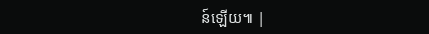ន៍ឡើយ៕ |